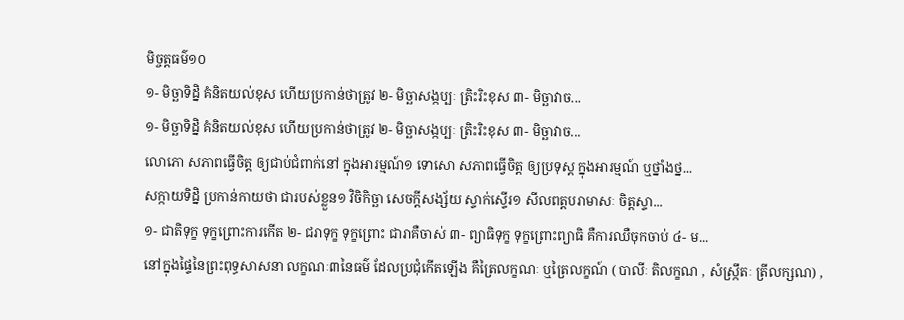មិច្ចត្តធម៌១០
១- មិច្ឆាទិដ្និ គំនិតយល់ខុស ហើយប្រកាន់ថាត្រូវ ២- មិច្ឆាសង្កប្បៈ ត្រិះរិះខុស ៣- មិច្ឆាវាច...
១- មិច្ឆាទិដ្និ គំនិតយល់ខុស ហើយប្រកាន់ថាត្រូវ ២- មិច្ឆាសង្កប្បៈ ត្រិះរិះខុស ៣- មិច្ឆាវាច...
លោភោ សភាពធ្វើចិត្ត ឲ្យជាប់ជំពាក់នៅ ក្នុងអារម្មណ៍១ ទោសោ សភាពធ្វើចិត្ត ឲ្យប្រទុស្ត ក្នុងអារម្មណ៍ ឬថ្នាំងថ្ន...
សក្កាយទិដ្និ ប្រកាន់កាយថា ជារបស់ខ្លួន១ វិចិកិច្ឆា សេចក្តីសង្ស័យ ស្ទាក់ស្ទើរ១ សីលពត្តបរាមាសៈ ចិត្តស្ទា...
១- ជាតិទុក្ខ ទុក្ខព្រោះការកើត ២- ជរាទុក្ខ ទុក្ខព្រោះ ជារាគឺចាស់ ៣- ព្យាធិទុក្ខ ទុក្ខព្រោះព្យាធិ គឺការឈឺចុកចាប់ ៤- ម...
នៅក្នុងផ្ទៃនៃព្រះពុទ្ធសាសនា លក្ខណៈ៣នៃធម៌ ដែលប្រជុំកើតឡើង គឺត្រៃលក្ខណៈ ឬត្រៃលក្ខណ៍ ( បាលីៈ តិលក្ខណ , សំស្រ្កឹតៈ ត្រីលក្សណ) ,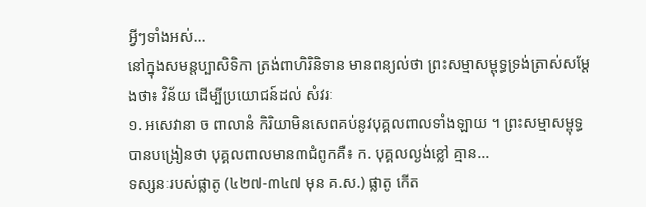អ្វីៗទាំងអស់...
នៅក្នុងសមន្តប្បាសិទិកា ត្រង់ពាហិរិនិទាន មានពន្យល់ថា ព្រះសម្មាសម្ពុទ្ធទ្រង់ត្រាស់សម្តែងថា៖ វិន័យ ដើម្បីប្រយោជន៍ដល់ សំវរៈ
១. អសេវានា ច ពាលានំ កិរិយាមិនសេពគប់នូវបុគ្គលពាលទាំងឡាយ ។ ព្រះសម្មាសម្ពុទ្ធ បានបង្រៀនថា បុគ្គលពាលមាន៣ជំពូកគឺ៖ ក. បុគ្គលល្ងង់ខ្លៅ គ្មាន...
ទស្សនៈរបស់ផ្លាតូ (៤២៧-៣៤៧ មុន គ.ស.) ផ្លាតូ កើត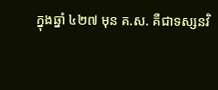ក្នុងឆ្នាំ ៤២៧ មុន គ.ស. គឺជាទស្សនវិ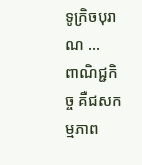ទូក្រិចបុរាណ ...
ពាណិជ្ជកិច្ច គឺជសកម្មភាព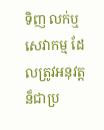ទិញ លក់ឬ សេវាកម្ម ដែលត្រូវអនុវត្តន៏ជាប្រ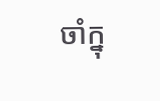ចាំក្នុ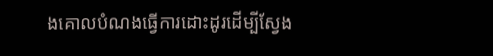ងគោលបំណងធ្វើការដោះដូរដើម្បីស្វែង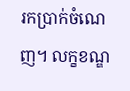រកប្រាក់ចំណេញ។ លក្ខខណ្ឌ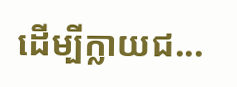ដើម្បីក្លាយជ...